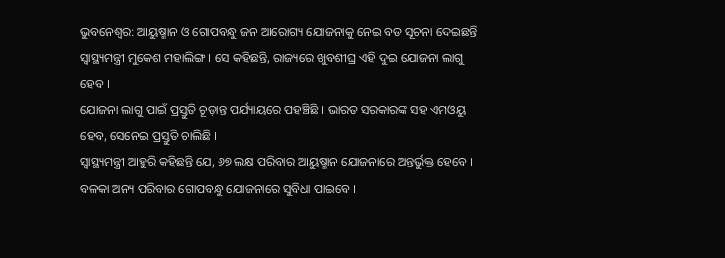ଭୁବନେଶ୍ବର: ଆୟୁଷ୍ମାନ ଓ ଗୋପବନ୍ଧୁ ଜନ ଆରୋଗ୍ୟ ଯୋଜନାକୁ ନେଇ ବଡ ସୂଚନା ଦେଇଛନ୍ତି ସ୍ବାସ୍ଥ୍ୟମନ୍ତ୍ରୀ ମୁକେଶ ମହାଲିଙ୍ଗ । ସେ କହିଛନ୍ତି, ରାଜ୍ୟରେ ଖୁବଶୀଘ୍ର ଏହି ଦୁଇ ଯୋଜନା ଲାଗୁ ହେବ ।
ଯୋଜନା ଲାଗୁ ପାଇଁ ପ୍ରସ୍ତୁତି ଚୂଡ଼ାନ୍ତ ପର୍ଯ୍ୟାୟରେ ପହଞ୍ଚିଛି । ଭାରତ ସରକାରଙ୍କ ସହ ଏମଓୟୁ ହେବ, ସେନେଇ ପ୍ରସ୍ତୁତି ଚାଲିଛି ।
ସ୍ବାସ୍ଥ୍ୟମନ୍ତ୍ରୀ ଆହୁରି କହିଛନ୍ତି ଯେ, ୬୭ ଲକ୍ଷ ପରିବାର ଆୟୁଷ୍ମାନ ଯୋଜନାରେ ଅନ୍ତର୍ଭୁକ୍ତ ହେବେ । ବଳକା ଅନ୍ୟ ପରିବାର ଗୋପବନ୍ଧୁ ଯୋଜନାରେ ସୁବିଧା ପାଇବେ ।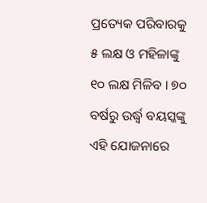ପ୍ରତ୍ୟେକ ପରିବାରକୁ ୫ ଲକ୍ଷ ଓ ମହିଳାଙ୍କୁ ୧୦ ଲକ୍ଷ ମିଳିବ । ୭୦ ବର୍ଷରୁ ଉର୍ଦ୍ଧ୍ବ ବୟସ୍କଙ୍କୁ ଏହି ଯୋଜନାରେ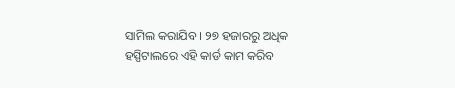ସାମିଲ କରାଯିବ । ୨୭ ହଜାରରୁ ଅଧିକ ହସ୍ପିଟାଲରେ ଏହି କାର୍ଡ କାମ କରିବ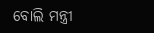ବୋଲି ମନ୍ତ୍ରୀ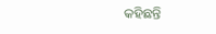କହିଛନ୍ତି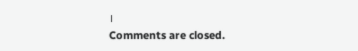।
Comments are closed.